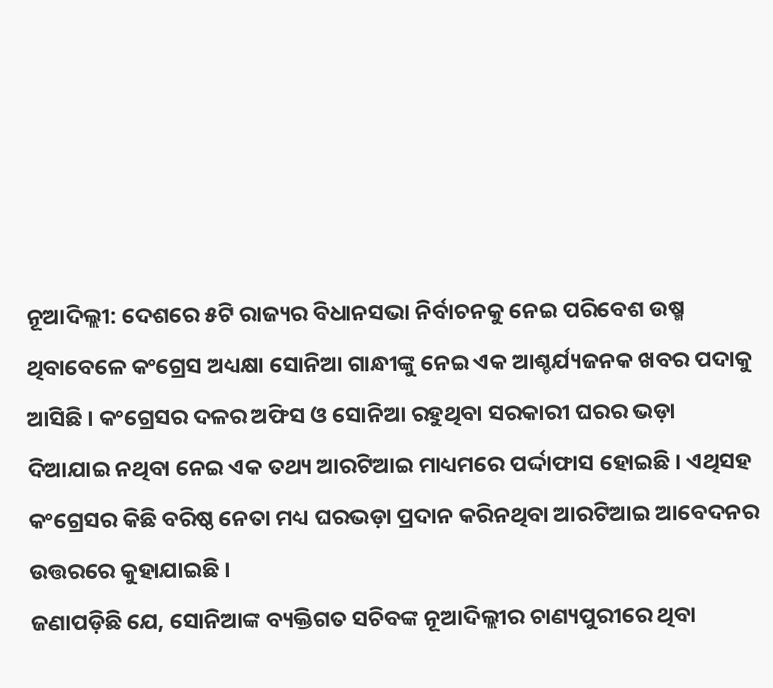ନୂଆଦିଲ୍ଲୀ: ଦେଶରେ ୫ଟି ରାଜ୍ୟର ବିଧାନସଭା ନିର୍ବାଚନକୁ ନେଇ ପରିବେଶ ଉଷ୍ମ ଥିବାବେଳେ କଂଗ୍ରେସ ଅଧ୍ୟକ୍ଷା ସୋନିଆ ଗାନ୍ଧୀଙ୍କୁ ନେଇ ଏକ ଆଶ୍ଚର୍ଯ୍ୟଜନକ ଖବର ପଦାକୁ ଆସିଛି । କଂଗ୍ରେସର ଦଳର ଅଫିସ ଓ ସୋନିଆ ରହୁଥିବା ସରକାରୀ ଘରର ଭଡ଼ା ଦିଆଯାଇ ନଥିବା ନେଇ ଏକ ତଥ୍ୟ ଆରଟିଆଇ ମାଧ୍ୟମରେ ପର୍ଦ୍ଦାଫାସ ହୋଇଛି । ଏଥିସହ କଂଗ୍ରେସର କିଛି ବରିଷ୍ଠ ନେତା ମଧ୍ୟ ଘରଭଡ଼ା ପ୍ରଦାନ କରିନଥିବା ଆରଟିଆଇ ଆବେଦନର ଉତ୍ତରରେ କୁହାଯାଇଛି ।
ଜଣାପଡ଼ିଛି ଯେ, ସୋନିଆଙ୍କ ବ୍ୟକ୍ତିଗତ ସଚିବଙ୍କ ନୂଆଦିଲ୍ଲୀର ଚାଣ୍ୟପୁରୀରେ ଥିବା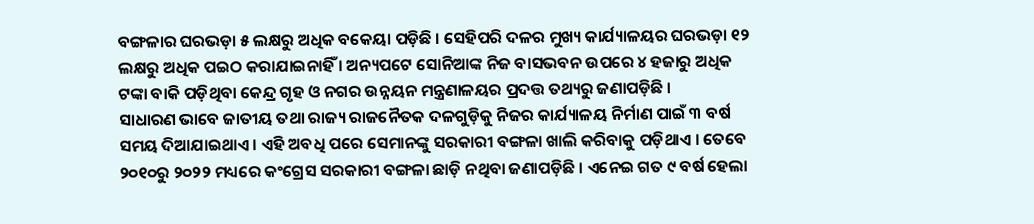ବଙ୍ଗଳାର ଘରଭଡ଼ା ୫ ଲକ୍ଷରୁ ଅଧିକ ବକେୟା ପଡ଼ିଛି । ସେହିପରି ଦଳର ମୁଖ୍ୟ କାର୍ଯ୍ୟାଳୟର ଘରଭଡ଼ା ୧୨ ଲକ୍ଷରୁ ଅଧିକ ପଇଠ କରାଯାଇନାହିଁ । ଅନ୍ୟପଟେ ସୋନିଆଙ୍କ ନିଜ ବାସଭବନ ଉପରେ ୪ ହଜାରୁ ଅଧିକ ଟଙ୍କା ବାକି ପଡ଼ିଥିବା କେନ୍ଦ୍ର ଗୃହ ଓ ନଗର ଉନ୍ନୟନ ମନ୍ତ୍ରଣାଳୟର ପ୍ରଦତ୍ତ ତଥ୍ୟରୁ ଜଣାପଡ଼ିଛି ।
ସାଧାରଣ ଭାବେ ଜାତୀୟ ତଥା ରାଜ୍ୟ ରାଜନୈତକ ଦଳଗୁଡ଼ିକୁ ନିଜର କାର୍ଯ୍ୟାଳୟ ନିର୍ମାଣ ପାଇଁ ୩ ବର୍ଷ ସମୟ ଦିଆଯାଇଥାଏ । ଏହି ଅବଧି ପରେ ସେମାନଙ୍କୁ ସରକାରୀ ବଙ୍ଗଳା ଖାଲି କରିବାକୁ ପଡ଼ିଥାଏ । ତେବେ ୨୦୧୦ରୁ ୨୦୨୨ ମଧ୍ୟରେ କଂଗ୍ରେସ ସରକାରୀ ବଙ୍ଗଳା ଛାଡ଼ି ନଥିବା ଜଣାପଡ଼ିଛି । ଏନେଇ ଗତ ୯ ବର୍ଷ ହେଲା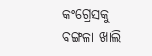କଂଗ୍ରେସକୁ ବଙ୍ଗଳା ଖାଲି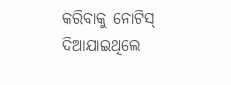କରିବାକୁ ନୋଟିସ୍ ଦିଆଯାଇଥିଲେ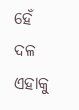ହେଁ ଦଳ ଏହାକୁ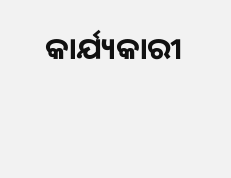କାର୍ଯ୍ୟକାରୀ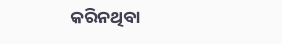କରିନଥିବା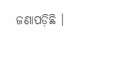ଜଣାପଡ଼ିଛି ।